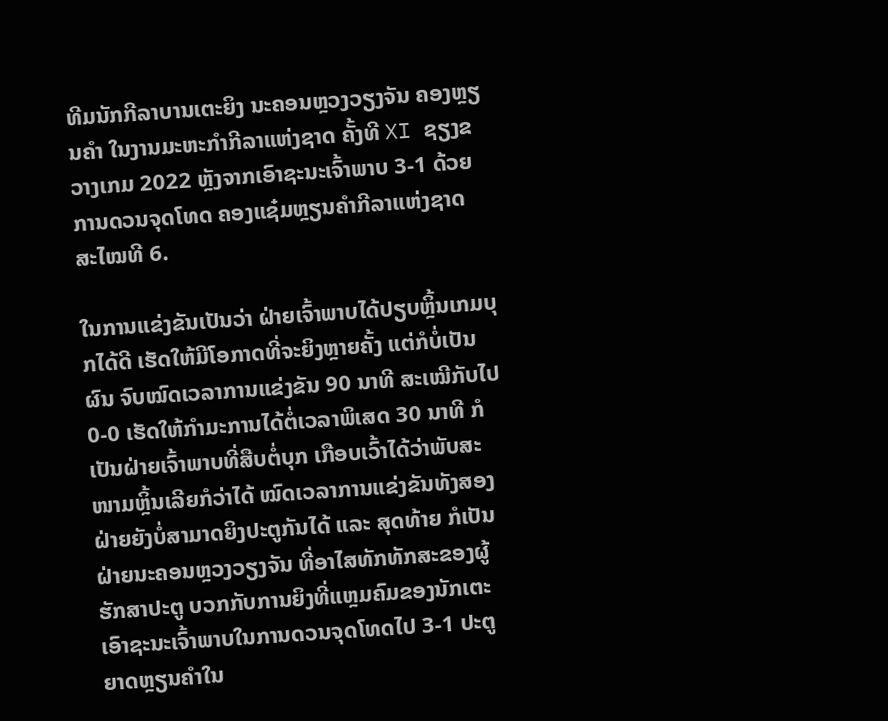ທີມນັກກີລາບານເຕະຍິງ ນະຄອນຫຼວງວຽງຈັນ ຄອງຫຼຽນຄຳ ໃນງານມະຫະກຳກີລາແຫ່ງຊາດ ຄັ້ງທີ XI ຊຽງຂວາງເກມ 2022 ຫຼັງຈາກເອົາຊະນະເຈົ້າພາບ 3-1 ດ້ວຍການດວນຈຸດໂທດ ຄອງແຊ໋ມຫຼຽນຄຳກີລາແຫ່ງຊາດ ສະໄໝທີ 6.

ໃນການແຂ່ງຂັນເປັນວ່າ ຝ່າຍເຈົ້າພາບໄດ້ປຽບຫຼິ້ນເກມບຸກໄດ້ດີ ເຮັດໃຫ້ມີໂອກາດທີ່ຈະຍິງຫຼາຍຄັ້ງ ແຕ່ກໍບໍ່ເປັນຜົນ ຈົບໝົດເວລາການແຂ່ງຂັນ 90 ນາທີ ສະເໝີກັບໄປ 0-0 ເຮັດໃຫ້ກຳມະການໄດ້ຕໍ່ເວລາພິເສດ 30 ນາທີ ກໍເປັນຝ່າຍເຈົ້າພາບທີ່ສືບຕໍ່ບຸກ ເກືອບເວົ້າໄດ້ວ່າພັບສະໜາມຫຼິ້ນເລີຍກໍວ່າໄດ້ ໝົດເວລາການແຂ່ງຂັນທັງສອງຝ່າຍຍັງບໍ່ສາມາດຍິງປະຕູກັນໄດ້ ແລະ ສຸດທ້າຍ ກໍເປັນຝ່າຍນະຄອນຫຼວງວຽງຈັນ ທີ່ອາໄສທັກທັກສະຂອງຜູ້ຮັກສາປະຕູ ບວກກັບການຍິງທີ່ແຫຼມຄົມຂອງນັກເຕະ ເອົາຊະນະເຈົ້າພາບໃນການດວນຈຸດໂທດໄປ 3-1 ປະຕູ ຍາດຫຼຽນຄຳໃນ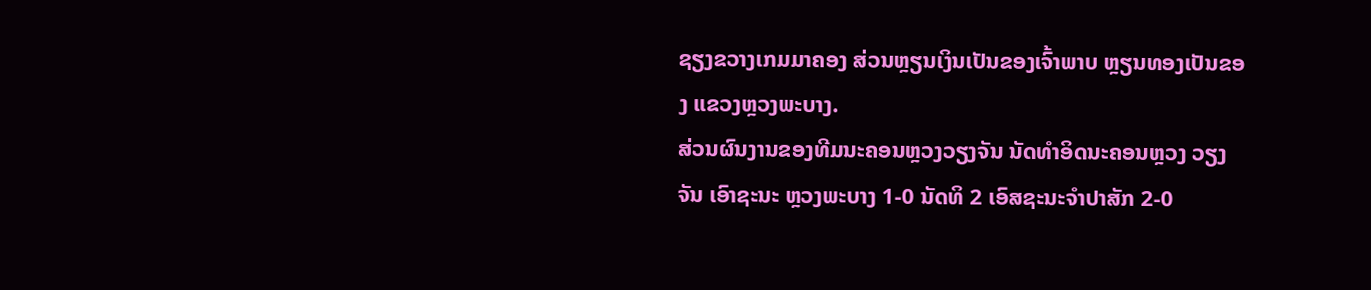ຊຽງຂວາງເກມມາຄອງ ສ່ວນຫຼຽນເງິນເປັນຂອງເຈົ້າພາບ ຫຼຽນທອງເປັນຂອງ ແຂວງຫຼວງພະບາງ.
ສ່ວນຜົນງານຂອງທີມນະຄອນຫຼວງວຽງຈັນ ນັດທຳອິດນະຄອນຫຼວງ ວຽງຈັນ ເອົາຊະນະ ຫຼວງພະບາງ 1-0 ນັດທິ 2 ເອົສຊະນະຈຳປາສັກ 2-0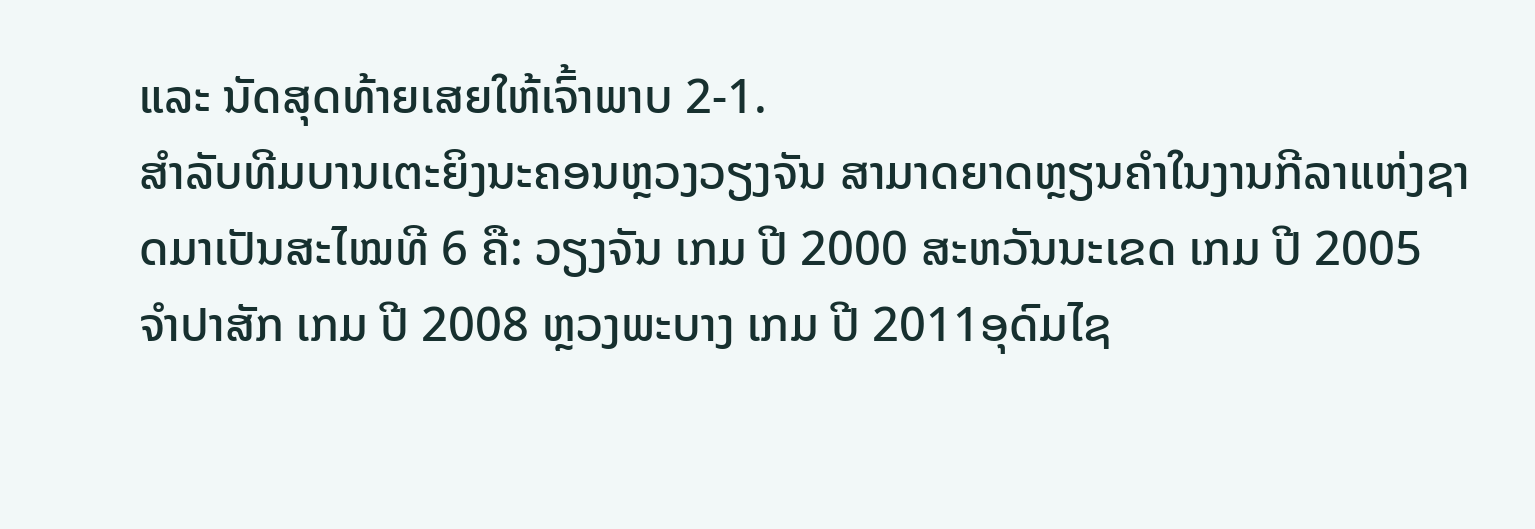ແລະ ນັດສຸດທ້າຍເສຍໃຫ້ເຈົ້າພາບ 2-1.
ສຳລັບທີມບານເຕະຍິງນະຄອນຫຼວງວຽງຈັນ ສາມາດຍາດຫຼຽນຄຳໃນງານກີລາແຫ່ງຊາດມາເປັນສະໄໝທີ 6 ຄື: ວຽງຈັນ ເກມ ປີ 2000 ສະຫວັນນະເຂດ ເກມ ປີ 2005 ຈຳປາສັກ ເກມ ປີ 2008 ຫຼວງພະບາງ ເກມ ປີ 2011ອຸດົມໄຊ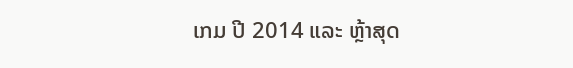ເກມ ປີ 2014 ແລະ ຫຼ້າສຸດ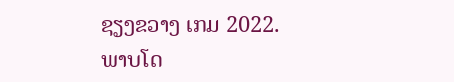ຊຽງຂວາງ ເກມ 2022.
ພາບໂດ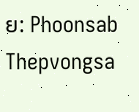ຍ: Phoonsab Thepvongsa